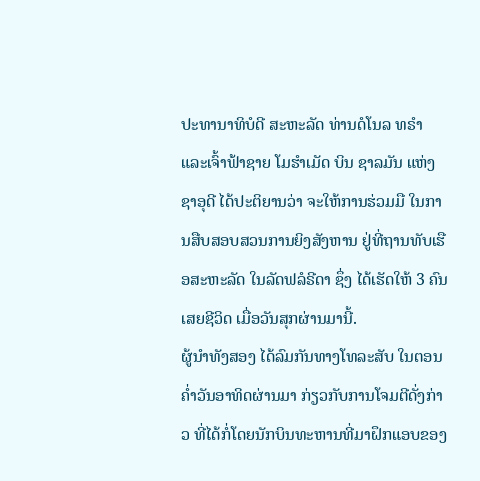ປະທານາທິບໍດີ ສະຫະລັດ ທ່ານດໍໂນລ ທຣຳ ແລະເຈົ້າຟ້າຊາຍ ໂມຮຳເມັດ ບິນ ຊາລມັນ ແຫ່ງຊາອຸດີ ໄດ້ປະຕິຍານວ່າ ຈະໃຫ້ການຮ່ວມມື ໃນການສືບສອບສວນການຍິງສັງຫານ ຢູ່ທີ່ຖານທັບເຮືອສະຫະລັດ ໃນລັດຟລໍຣີດາ ຊຶ່ງ ໄດ້ເຮັດໃຫ້ 3 ຄົນເສຍຊີວິດ ເມື່ອວັນສຸກຜ່ານມານີ້.
ຜູ້ນຳທັງສອງ ໄດ້ລົມກັນທາງໂທລະສັບ ໃນຕອນຄ່ຳວັນອາທິດຜ່ານມາ ກ່ຽວກັບການໂຈມຕີດັ່ງກ່າວ ທີ່ໄດ້ກໍ່ໂດຍນັກບິນທະຫານທີ່ມາຝຶກແອບຂອງ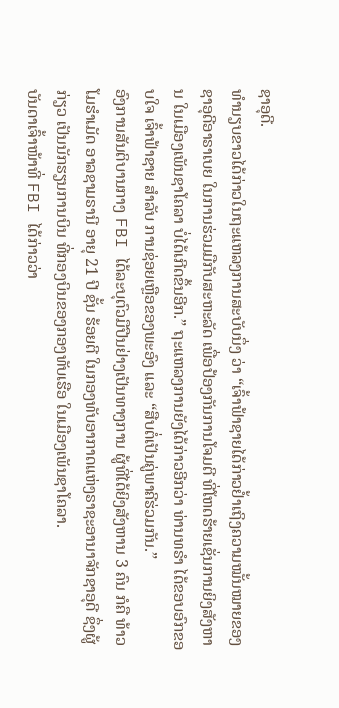ຊາອຸດີ.
ທຳນຽບຂາວໄດ້ກ່າວໃນຖະແຫລງການສະບັບນຶ່ງ ວ່າ “ເຈົ້າຟ້າຊາຍໄດ້ກ່າວຢ້ຳເຖິງຄວາມໝັ້ນໝາຍຂອງຊາອຸດີອາຣາເບຍ ໃນການຮ່ວມມືກັບສະຫະລັດ ເພື່ອປ້ອງກັນການໂຈມຕີ ທີ່ໂຫດຮ້າຍເຊັ່ນການຍິງສັງຫານ ໃນເມືອງເພັນຊາໂຄລາ ບໍ່ໄດ້ເກີດຂຶ້ນອີກ.” ຖະແຫລງການຍັງໄດ້ກ່າວອີກວ່າ ທ່ານທຣຳ ໄດ້ຂອບອົກຂອບໃຈ ເຈົ້າຟ້າຊາຍ ສຳລັບ ການຊ່ອຍເຫຼືອຂອງພະອົງ ແລະ “ສືບຕໍ່ເປັນຄູ່ພາຄີຮ່ວມກັນ.”
ອົງການສັນຕິບານກາງ FBI ໄດ້ລະບຸຕົວມືປືນຢ່າງເປັນທາງການ ຜູ້ທີ່ໄດ້ຍິງສັງຫານ 3 ຄົນ ກໍຄື ທ້າວໂມຮຳເມັດ ອາລຊາມຣານີ ອາຍຸ 21 ປີ ຊັ້ນ ຮ້ອຍຕີ ໃນກອງທັບອາກາດແຫ່ງຣາຊະອານາຈັກຊາອຸດີ ຊຶ່ງຜູ້ກ່ຽວ ເປັນນັກຮຽນການບິນ ທີ່ກອງບິນຂອງກອງທັບເຮືອ ໃນເມືອງເພັນຊາໂຄລາ.
ບັນດາເຈົ້າໜ້າທີ່ FBI ໄດ້ກ່າວວ່າ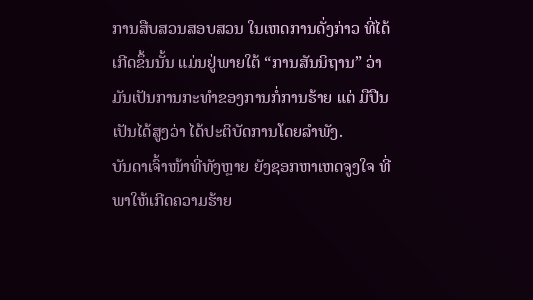ການສືບສວນສອບສວນ ໃນເຫດການດັ່ງກ່າວ ທີ່ໄດ້ເກີດຂຶ້ນນັ້ນ ແມ່ນຢູ່ພາຍໃຕ້ “ການສັນນິຖານ” ວ່າ ມັນເປັນການກະທຳຂອງການກໍ່ການຮ້າຍ ແຕ່ ມືປືນ ເປັນໄດ້ສູງວ່າ ໄດ້ປະຕິບັດການໂດຍລຳພັງ.
ບັນດາເຈົ້າໜ້າທີ່ທັງຫຼາຍ ຍັງຊອກຫາເຫດຈູງໃຈ ທີ່ພາໃຫ້ເກີດຄວາມຮ້າຍ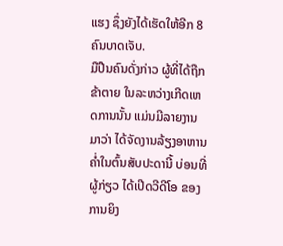ແຮງ ຊຶ່ງຍັງໄດ້ເຮັດໃຫ້ອີກ 8 ຄົນບາດເຈັບ.
ມືປືນຄົນດັ່ງກ່າວ ຜູ້ທີ່ໄດ້ຖືກຂ້າຕາຍ ໃນລະຫວ່າງເກີດເຫດການນັ້ນ ແມ່ນມີລາຍງານມາວ່າ ໄດ້ຈັດງານລ້ຽງອາຫານຄ່ຳໃນຕົ້ນສັບປະດານີ້ ບ່ອນທີ່ຜູ້ກ່ຽວ ໄດ້ເປີດວີດີໂອ ຂອງການຍິງ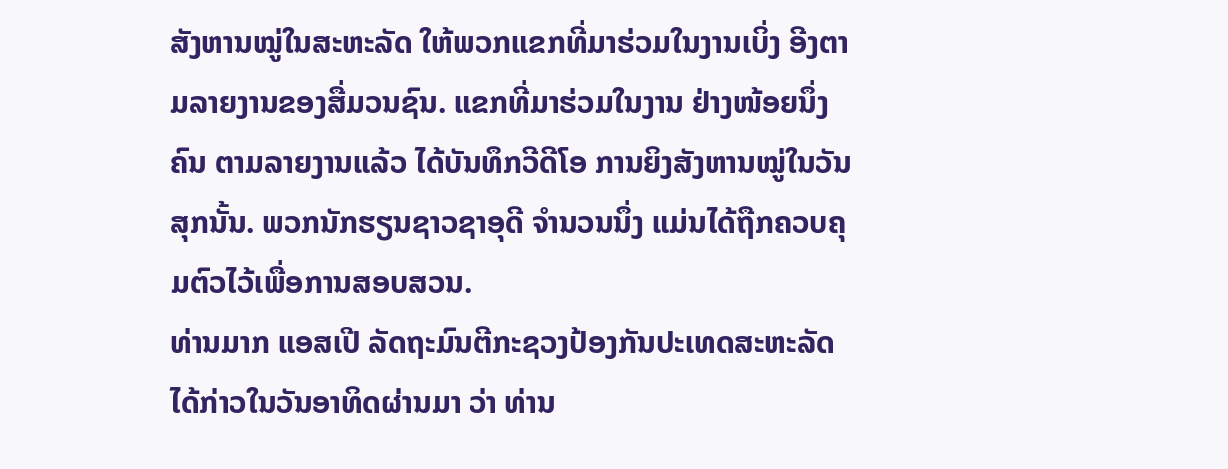ສັງຫານໝູ່ໃນສະຫະລັດ ໃຫ້ພວກແຂກທີ່ມາຮ່ວມໃນງານເບິ່ງ ອີງຕາມລາຍງານຂອງສື່ມວນຊົນ. ແຂກທີ່ມາຮ່ວມໃນງານ ຢ່າງໜ້ອຍນຶ່ງຄົນ ຕາມລາຍງານແລ້ວ ໄດ້ບັນທຶກວີດີໂອ ການຍິງສັງຫານໝູ່ໃນວັນສຸກນັ້ນ. ພວກນັກຮຽນຊາວຊາອຸດີ ຈຳນວນນຶ່ງ ແມ່ນໄດ້ຖືກຄວບຄຸມຕົວໄວ້ເພື່ອການສອບສວນ.
ທ່ານມາກ ແອສເປີ ລັດຖະມົນຕີກະຊວງປ້ອງກັນປະເທດສະຫະລັດ ໄດ້ກ່າວໃນວັນອາທິດຜ່ານມາ ວ່າ ທ່ານ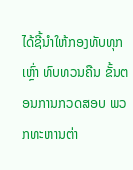ໄດ້ຊີ້ນຳໃຫ້ກອງທັບທຸກເຫຼົ່າ ທົບທວນຄືນ ຂັ້ນຕອນການກວດສອບ ພວກທະຫານຕ່າ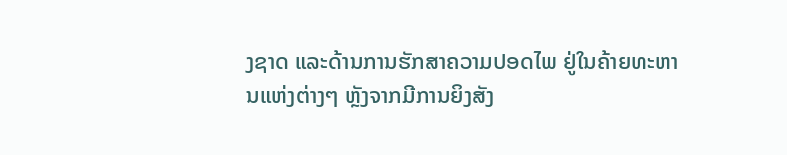ງຊາດ ແລະດ້ານການຮັກສາຄວາມປອດໄພ ຢູ່ໃນຄ້າຍທະຫານແຫ່ງຕ່າງໆ ຫຼັງຈາກມີການຍິງສັງ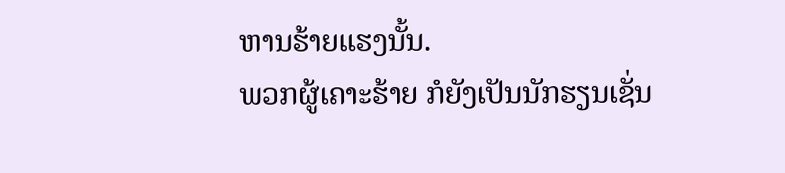ຫານຮ້າຍແຮງນັ້ນ.
ພວກຜູ້ເຄາະຮ້າຍ ກໍຍັງເປັນນັກຮຽນເຊັ່ນ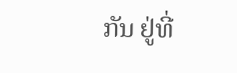ກັນ ຢູ່ທີ່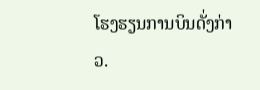ໂຮງຮຽນການບິນດັ່ງກ່າວ.